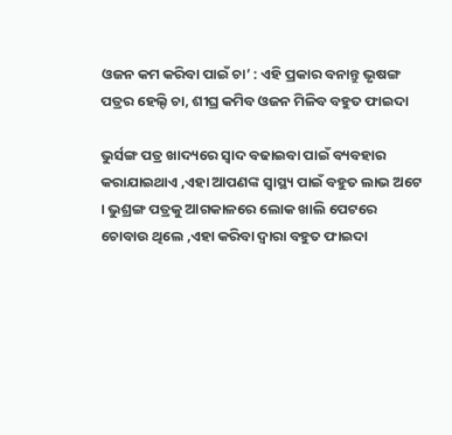ଓଜନ କମ କରିବା ପାଇଁ ଚା’ : ଏହି ପ୍ରକାର ବନାନ୍ତୁ ଭୃଷଙ୍ଗ ପତ୍ରର ହେଲ୍ଦି ଚା, ଶୀଘ୍ର କମିବ ଓଜନ ମିଳିବ ବହୁତ ଫାଇଦା

ଭୁର୍ସଙ୍ଗ ପତ୍ର ଖାଦ୍ୟରେ ସ୍ଵାଦ ବଢାଇବା ପାଇଁ ବ୍ୟବହାର କରାଯାଇଥାଏ ,ଏହା ଆପଣଙ୍କ ସ୍ୱାସ୍ଥ୍ୟ ପାଇଁ ବହୁତ ଲାଭ ଅଟେ । ଭୁଶ୍ରଙ୍ଗ ପତ୍ରକୁ ଆଗକାଳରେ ଲୋକ ଖାଲି ପେଟରେ ଚୋବାଉ ଥିଲେ ,ଏହା କରିବା ଦ୍ଵାରା ବହୁତ ଫାଇଦା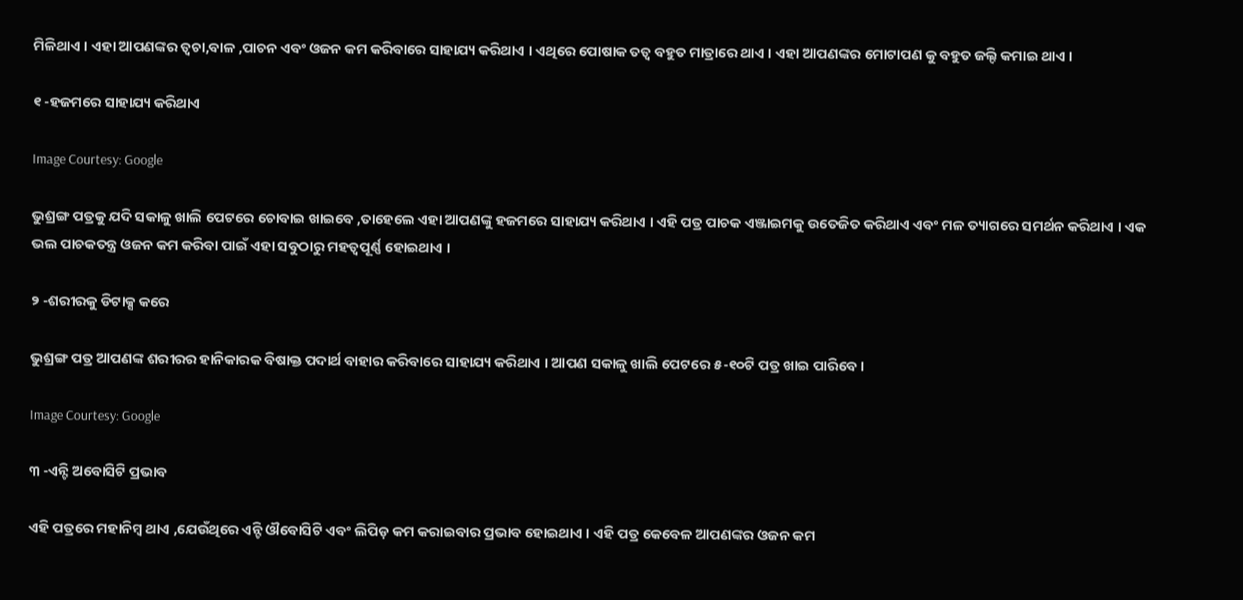ମିଳିଥାଏ । ଏହା ଆପଣଙ୍କର ତ୍ଵଚା,ବାଳ ,ପାଚନ ଏବଂ ଓଜନ କମ କରିବାରେ ସାହାଯ୍ୟ କରିଥାଏ । ଏଥିରେ ପୋଷାକ ତତ୍ଵ ବହୁତ ମାତ୍ରାରେ ଥାଏ । ଏହା ଆପଣଙ୍କର ମୋଟାପଣ କୁ ବହୁତ ଜଲ୍ଦି କମାଇ ଥାଏ ।

୧ -ହଜମରେ ସାହାଯ୍ୟ କରିଥାଏ

Image Courtesy: Google

ଭୁଶ୍ରଙ୍ଗ ପତ୍ରକୁ ଯଦି ସକାଳୁ ଖାଲି ପେଟରେ ଚୋବାଇ ଖାଇବେ ,ତାହେଲେ ଏହା ଆପଣଙ୍କୁ ହଜମରେ ସାହାଯ୍ୟ କରିଥାଏ । ଏହି ପତ୍ର ପାଚକ ଏଞ୍ଜାଇମକୁ ଉତେଜିତ କରିଥାଏ ଏବଂ ମଳ ତ୍ୟାଗରେ ସମର୍ଥନ କରିଥାଏ । ଏକ ଭଲ ପାଚକତନ୍ତ୍ର ଓଜନ କମ କରିବା ପାଇଁ ଏହା ସବୁଠାରୁ ମହତ୍ଵପୂର୍ଣ୍ଣ ହୋଇଥାଏ ।

୨ -ଶରୀରକୁ ଡିଟାକ୍ସ କରେ

ଭୁଶ୍ରଙ୍ଗ ପତ୍ର ଆପଣଙ୍କ ଶରୀରର ହାନିକାରକ ବିଷାକ୍ତ ପଦାର୍ଥ ବାହାର କରିବାରେ ସାହାଯ୍ୟ କରିଥାଏ । ଆପଣ ସକାଳୁ ଖାଲି ପେଟରେ ୫-୧୦ଟି ପତ୍ର ଖାଇ ପାରିବେ ।

Image Courtesy: Google

୩ -ଏନ୍ଟି ଅବୋସିଟି ପ୍ରଭାବ

ଏହି ପତ୍ରରେ ମହାନିମ୍ବ ଥାଏ ,ଯେଉଁଥିରେ ଏନ୍ଟି ଔବୋସିଟି ଏବଂ ଲିପିଡ଼ କମ କରାଇବାର ପ୍ରଭାବ ହୋଇଥାଏ । ଏହି ପତ୍ର କେବେଳ ଆପଣଙ୍କର ଓଜନ କମ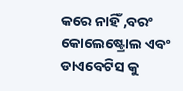କରେ ନାହିଁ ,ବରଂ କୋଲେଷ୍ଟ୍ରୋଲ ଏବଂ ଡାଏବେଟିସ କୁ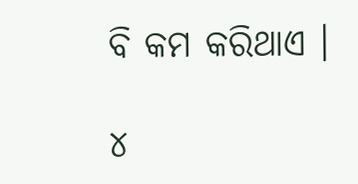ବି କମ କରିଥାଏ ।

୪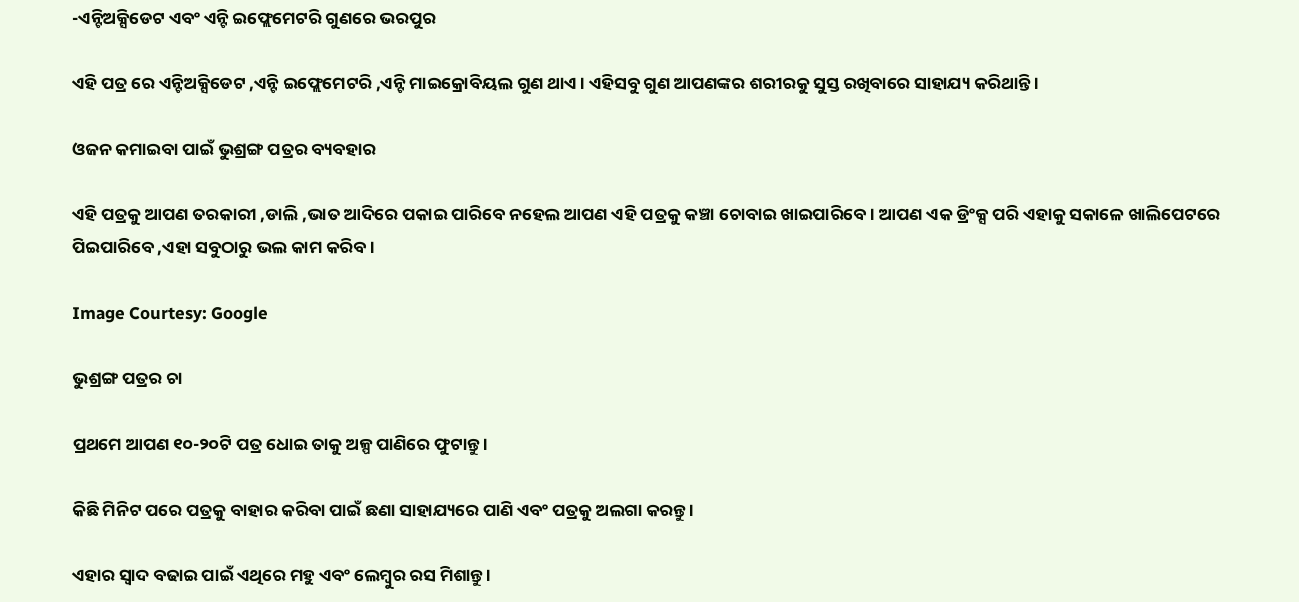-ଏନ୍ଟିଅକ୍ସିଡେଟ ଏବଂ ଏନ୍ଟି ଇଫ୍ଲେମେଟରି ଗୁଣରେ ଭରପୁର

ଏହି ପତ୍ର ରେ ଏନ୍ଟିଅକ୍ସିଡେଟ ,ଏନ୍ଟି ଇଫ୍ଲେମେଟରି ,ଏନ୍ଟି ମାଇକ୍ରୋବିୟଲ ଗୁଣ ଥାଏ । ଏହିସବୁ ଗୁଣ ଆପଣଙ୍କର ଶରୀରକୁ ସୁସ୍ତ ରଖିବାରେ ସାହାଯ୍ୟ କରିଥାନ୍ତି ।

ଓଜନ କମାଇବା ପାଇଁ ଭୁଶ୍ରଙ୍ଗ ପତ୍ରର ବ୍ୟବହାର

ଏହି ପତ୍ରକୁ ଆପଣ ତରକାରୀ ,ଡାଲି ,ଭାତ ଆଦିରେ ପକାଇ ପାରିବେ ନହେଲ ଆପଣ ଏହି ପତ୍ରକୁ କଞ୍ଚା ଚୋବାଇ ଖାଇପାରିବେ । ଆପଣ ଏକ ଡ୍ରିଂକ୍ସ ପରି ଏହାକୁ ସକାଳେ ଖାଲିପେଟରେ ପିଇପାରିବେ ,ଏହା ସବୁଠାରୁ ଭଲ କାମ କରିବ ।

Image Courtesy: Google

ଭୁଶ୍ରଙ୍ଗ ପତ୍ରର ଚା

ପ୍ରଥମେ ଆପଣ ୧୦-୨୦ଟି ପତ୍ର ଧୋଇ ତାକୁ ଅଳ୍ପ ପାଣିରେ ଫୁଟାନ୍ତୁ ।

କିଛି ମିନିଟ ପରେ ପତ୍ରକୁ ବାହାର କରିବା ପାଇଁ ଛଣା ସାହାଯ୍ୟରେ ପାଣି ଏବଂ ପତ୍ରକୁ ଅଲଗା କରନ୍ତୁ ।

ଏହାର ସ୍ଵାଦ ବଢାଇ ପାଇଁ ଏଥିରେ ମହୁ ଏବଂ ଲେମ୍ବୁର ରସ ମିଶାନ୍ତୁ ।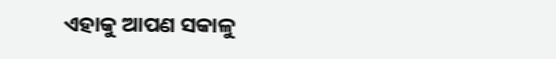ଏହାକୁ ଆପଣ ସକାଳୁ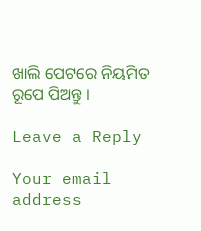ଖାଲି ପେଟରେ ନିୟମିତ ରୂପେ ପିଅନ୍ତୁ ।

Leave a Reply

Your email address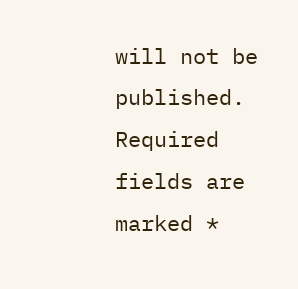will not be published. Required fields are marked *